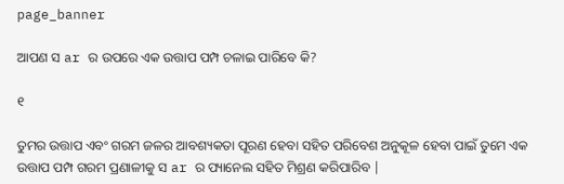page_banner

ଆପଣ ସ ar ର ଉପରେ ଏକ ଉତ୍ତାପ ପମ୍ପ ଚଳାଇ ପାରିବେ କି?

୧

ତୁମର ଉତ୍ତାପ ଏବଂ ଗରମ ଜଳର ଆବଶ୍ୟକତା ପୂରଣ ହେବା ସହିତ ପରିବେଶ ଅନୁକୂଳ ହେବା ପାଇଁ ତୁମେ ଏକ ଉତ୍ତାପ ପମ୍ପ ଗରମ ପ୍ରଣାଳୀକୁ ସ ar ର ପ୍ୟାନେଲ ସହିତ ମିଶ୍ରଣ କରିପାରିବ |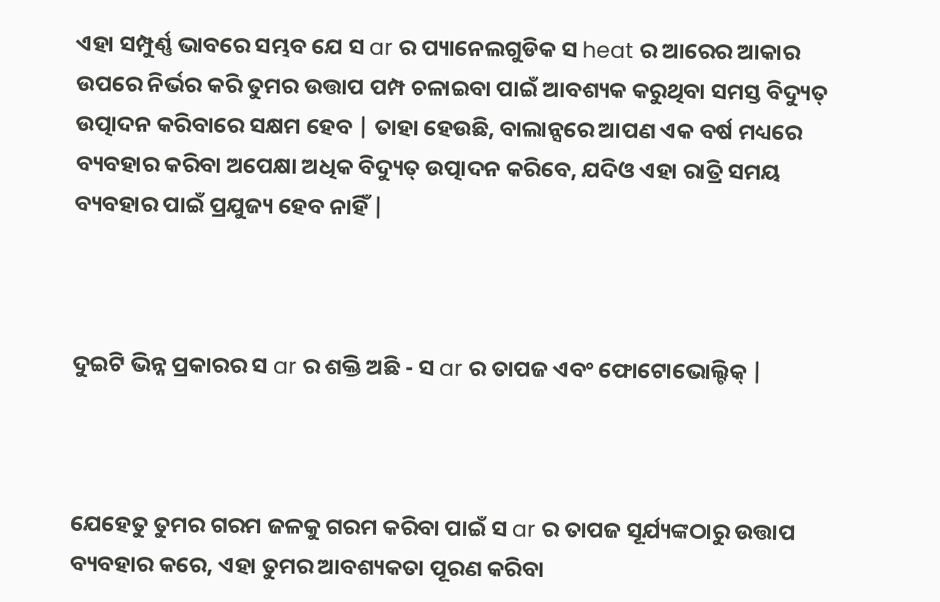ଏହା ସମ୍ପୁର୍ଣ୍ଣ ଭାବରେ ସମ୍ଭବ ଯେ ସ ar ର ପ୍ୟାନେଲଗୁଡିକ ସ heat ର ଆରେର ଆକାର ଉପରେ ନିର୍ଭର କରି ତୁମର ଉତ୍ତାପ ପମ୍ପ ଚଳାଇବା ପାଇଁ ଆବଶ୍ୟକ କରୁଥିବା ସମସ୍ତ ବିଦ୍ୟୁତ୍ ଉତ୍ପାଦନ କରିବାରେ ସକ୍ଷମ ହେବ | ତାହା ହେଉଛି, ବାଲାନ୍ସରେ ଆପଣ ଏକ ବର୍ଷ ମଧ୍ୟରେ ବ୍ୟବହାର କରିବା ଅପେକ୍ଷା ଅଧିକ ବିଦ୍ୟୁତ୍ ଉତ୍ପାଦନ କରିବେ, ଯଦିଓ ଏହା ରାତ୍ରି ସମୟ ବ୍ୟବହାର ପାଇଁ ପ୍ରଯୁଜ୍ୟ ହେବ ନାହିଁ |



ଦୁଇଟି ଭିନ୍ନ ପ୍ରକାରର ସ ar ର ଶକ୍ତି ଅଛି - ସ ar ର ତାପଜ ଏବଂ ଫୋଟୋଭୋଲ୍ଟିକ୍ |



ଯେହେତୁ ତୁମର ଗରମ ଜଳକୁ ଗରମ କରିବା ପାଇଁ ସ ar ର ତାପଜ ସୂର୍ଯ୍ୟଙ୍କଠାରୁ ଉତ୍ତାପ ବ୍ୟବହାର କରେ, ଏହା ତୁମର ଆବଶ୍ୟକତା ପୂରଣ କରିବା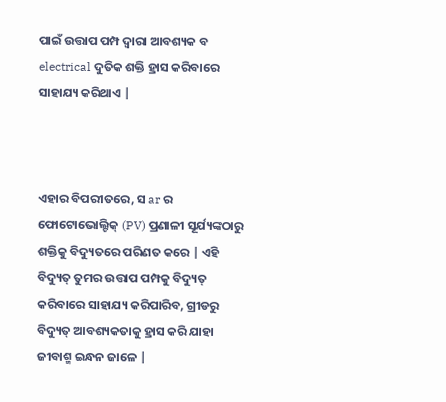ପାଇଁ ଉତ୍ତାପ ପମ୍ପ ଦ୍ୱାରା ଆବଶ୍ୟକ ବ electrical ଦୁତିକ ଶକ୍ତି ହ୍ରାସ କରିବାରେ ସାହାଯ୍ୟ କରିଥାଏ |



ଏହାର ବିପରୀତରେ, ସ ar ର ଫୋଟୋଭୋଲ୍ଟିକ୍ (PV) ପ୍ରଣାଳୀ ସୂର୍ଯ୍ୟଙ୍କଠାରୁ ଶକ୍ତିକୁ ବିଦ୍ୟୁତରେ ପରିଣତ କରେ | ଏହି ବିଦ୍ୟୁତ୍ ତୁମର ଉତ୍ତାପ ପମ୍ପକୁ ବିଦ୍ୟୁତ୍ କରିବାରେ ସାହାଯ୍ୟ କରିପାରିବ, ଗ୍ରୀଡରୁ ବିଦ୍ୟୁତ୍ ଆବଶ୍ୟକତାକୁ ହ୍ରାସ କରି ଯାହା ଜୀବାଶ୍ମ ଇନ୍ଧନ ଜାଳେ |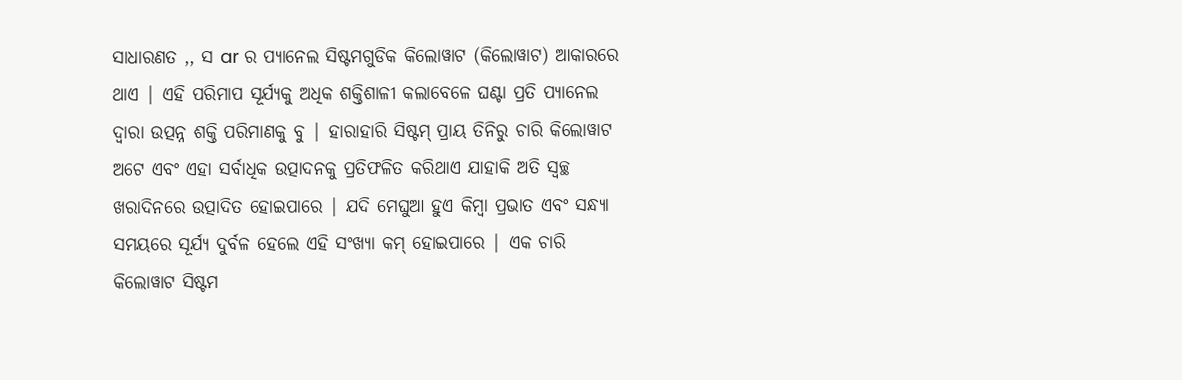ସାଧାରଣତ ,, ସ ar ର ପ୍ୟାନେଲ ସିଷ୍ଟମଗୁଡିକ କିଲୋୱାଟ (କିଲୋୱାଟ) ଆକାରରେ ଥାଏ | ଏହି ପରିମାପ ସୂର୍ଯ୍ୟକୁ ଅଧିକ ଶକ୍ତିଶାଳୀ କଲାବେଳେ ଘଣ୍ଟା ପ୍ରତି ପ୍ୟାନେଲ ଦ୍ୱାରା ଉତ୍ପନ୍ନ ଶକ୍ତି ପରିମାଣକୁ ବୁ | ହାରାହାରି ସିଷ୍ଟମ୍ ପ୍ରାୟ ତିନିରୁ ଚାରି କିଲୋୱାଟ ଅଟେ ଏବଂ ଏହା ସର୍ବାଧିକ ଉତ୍ପାଦନକୁ ପ୍ରତିଫଳିତ କରିଥାଏ ଯାହାକି ଅତି ସ୍ୱଚ୍ଛ ଖରାଦିନରେ ଉତ୍ପାଦିତ ହୋଇପାରେ | ଯଦି ମେଘୁଆ ହୁଏ କିମ୍ବା ପ୍ରଭାତ ଏବଂ ସନ୍ଧ୍ୟା ସମୟରେ ସୂର୍ଯ୍ୟ ଦୁର୍ବଳ ହେଲେ ଏହି ସଂଖ୍ୟା କମ୍ ହୋଇପାରେ | ଏକ ଚାରି କିଲୋୱାଟ ସିଷ୍ଟମ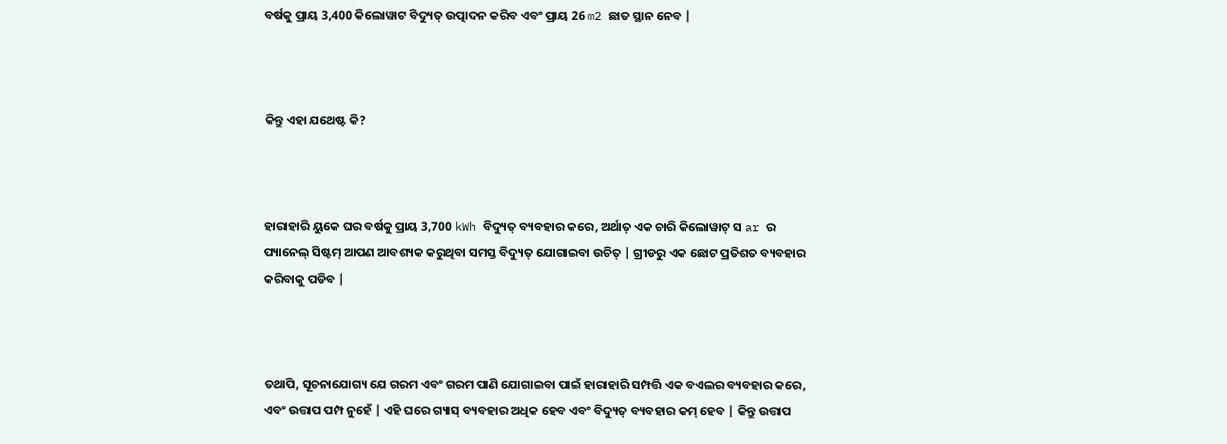ବର୍ଷକୁ ପ୍ରାୟ 3,400 କିଲୋୱାଟ ବିଦ୍ୟୁତ୍ ଉତ୍ପାଦନ କରିବ ଏବଂ ପ୍ରାୟ 26 m2 ଛାତ ସ୍ଥାନ ନେବ |



କିନ୍ତୁ ଏହା ଯଥେଷ୍ଟ କି?



ହାରାହାରି ୟୁକେ ଘର ବର୍ଷକୁ ପ୍ରାୟ 3,700 kWh ବିଦ୍ୟୁତ୍ ବ୍ୟବହାର କରେ, ଅର୍ଥାତ୍ ଏକ ଚାରି କିଲୋୱାଟ୍ ସ ar ର ପ୍ୟାନେଲ୍ ସିଷ୍ଟମ୍ ଆପଣ ଆବଶ୍ୟକ କରୁଥିବା ସମସ୍ତ ବିଦ୍ୟୁତ୍ ଯୋଗାଇବା ଉଚିତ୍ | ଗ୍ରୀଡରୁ ଏକ ଛୋଟ ପ୍ରତିଶତ ବ୍ୟବହାର କରିବାକୁ ପଡିବ |



ତଥାପି, ସୂଚନାଯୋଗ୍ୟ ଯେ ଗରମ ଏବଂ ଗରମ ପାଣି ଯୋଗାଇବା ପାଇଁ ହାରାହାରି ସମ୍ପତ୍ତି ଏକ ବଏଲର ବ୍ୟବହାର କରେ, ଏବଂ ଉତ୍ତାପ ପମ୍ପ ନୁହେଁ | ଏହି ଘରେ ଗ୍ୟାସ୍ ବ୍ୟବହାର ଅଧିକ ହେବ ଏବଂ ବିଦ୍ୟୁତ୍ ବ୍ୟବହାର କମ୍ ହେବ | କିନ୍ତୁ ଉତ୍ତାପ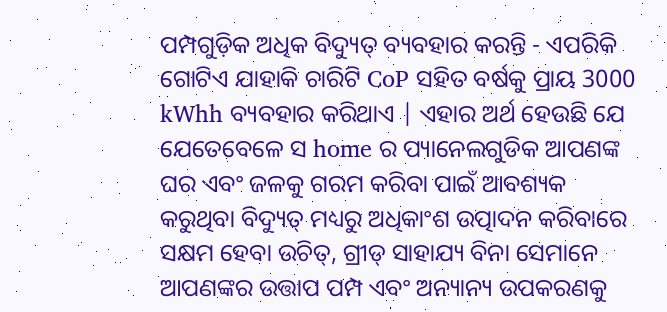ପମ୍ପଗୁଡ଼ିକ ଅଧିକ ବିଦ୍ୟୁତ୍ ବ୍ୟବହାର କରନ୍ତି - ଏପରିକି ଗୋଟିଏ ଯାହାକି ଚାରିଟି CoP ସହିତ ବର୍ଷକୁ ପ୍ରାୟ 3000 kWhh ବ୍ୟବହାର କରିଥାଏ | ଏହାର ଅର୍ଥ ହେଉଛି ଯେ ଯେତେବେଳେ ସ home ର ପ୍ୟାନେଲଗୁଡିକ ଆପଣଙ୍କ ଘର ଏବଂ ଜଳକୁ ଗରମ କରିବା ପାଇଁ ଆବଶ୍ୟକ କରୁଥିବା ବିଦ୍ୟୁତ୍ ମଧ୍ୟରୁ ଅଧିକାଂଶ ଉତ୍ପାଦନ କରିବାରେ ସକ୍ଷମ ହେବା ଉଚିତ୍, ଗ୍ରୀଡ୍ ସାହାଯ୍ୟ ବିନା ସେମାନେ ଆପଣଙ୍କର ଉତ୍ତାପ ପମ୍ପ ଏବଂ ଅନ୍ୟାନ୍ୟ ଉପକରଣକୁ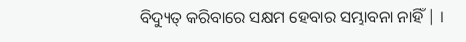ବିଦ୍ୟୁତ୍ କରିବାରେ ସକ୍ଷମ ହେବାର ସମ୍ଭାବନା ନାହିଁ | ।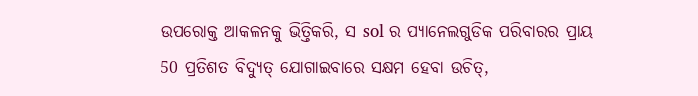ଉପରୋକ୍ତ ଆକଳନକୁ ଭିତ୍ତିକରି, ସ sol ର ପ୍ୟାନେଲଗୁଡିକ ପରିବାରର ପ୍ରାୟ 50 ପ୍ରତିଶତ ବିଦ୍ୟୁତ୍ ଯୋଗାଇବାରେ ସକ୍ଷମ ହେବା ଉଚିତ୍,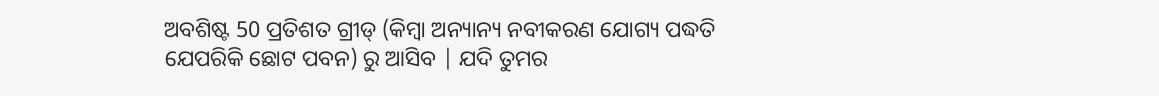ଅବଶିଷ୍ଟ 50 ପ୍ରତିଶତ ଗ୍ରୀଡ୍ (କିମ୍ବା ଅନ୍ୟାନ୍ୟ ନବୀକରଣ ଯୋଗ୍ୟ ପଦ୍ଧତି ଯେପରିକି ଛୋଟ ପବନ) ରୁ ଆସିବ | ଯଦି ତୁମର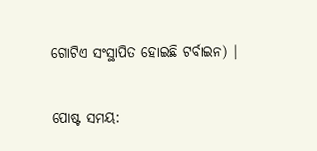ଗୋଟିଏ ସଂସ୍ଥାପିତ ହୋଇଛି ଟର୍ବାଇନ) |


ପୋଷ୍ଟ ସମୟ: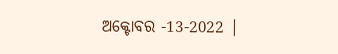ଅକ୍ଟୋବର -13-2022 |